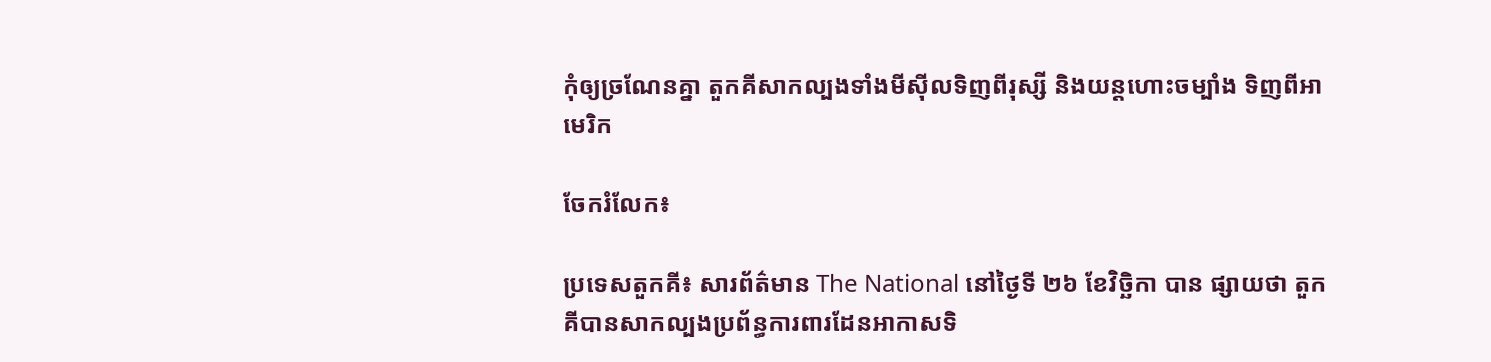កុំឲ្យច្រណែនគ្នា តួកគីសាកល្បងទាំងមីស៊ីលទិញពីរុស្សី និងយន្តហោះចម្បាំង ទិញពីអាមេរិក

ចែករំលែក៖

ប្រទេសតួកគី៖ សារព័ត៌មាន The National នៅថ្ងៃទី ២៦ ខែវិច្ឆិកា បាន ផ្សាយថា តួកគីបានសាកល្បងប្រព័ន្ធការពារដែនអាកាសទិ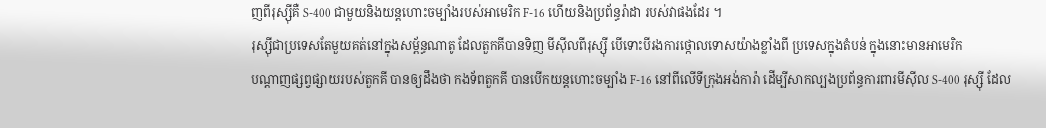ញពីរុស្ស៊ីគឺ S-400 ជាមួយនិងយន្ដហោះចម្បាំងរបស់អាមេរិក F-16 ហើយនិងប្រព័ន្ធរ៉ាដា របស់វាផងដែរ ។
រុស្ស៊ីជាប្រទេសតែមួយគត់នៅក្នុងសម្ព័ន្ធណាតូ ដែលតួកគីបានទិញ មីស៊ីលពីរុស្ស៊ី បើទោះបីរងការថ្កោលទោសយ៉ាងខ្លាំងពី ប្រទេសក្នុងតំបន់ ក្នុងនោះមានអាមេរិក
បណ្ដាញផ្សព្វផ្សាយរបស់តួកគី បានឲ្យដឹងថា កងទ័ពតួកគី បានបើកយន្ដហោះចម្បាំង F-16 នៅពីលើទីក្រុងអង់ការ៉ា ដើម្បីសាកល្បងប្រព័ន្ធការពារមីស៊ីល S-400 រុស្ស៊ី ដែល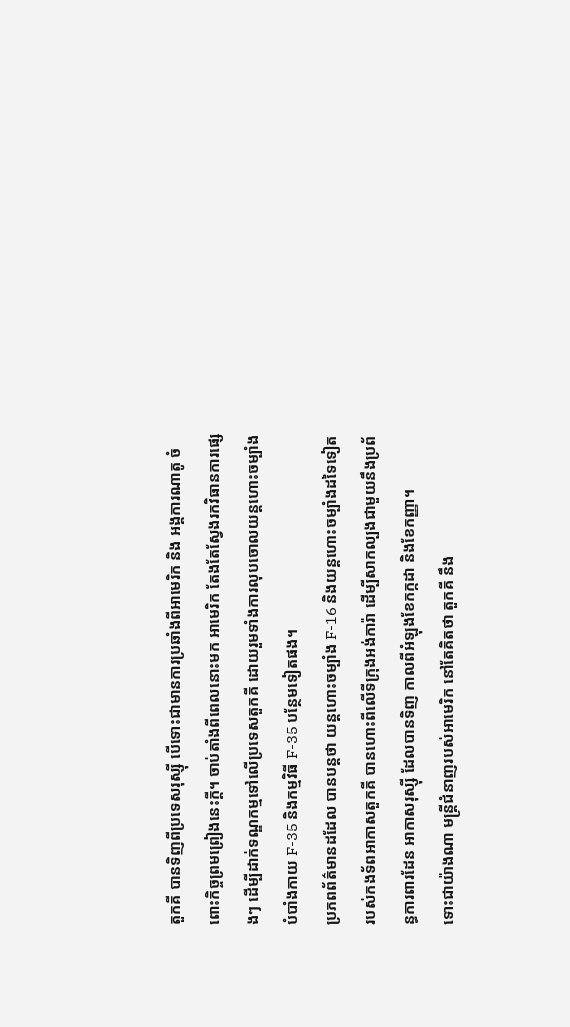តួកគី បានទិញពីប្រទេសរុស្ស៊ី បើទោះជាមានការប្រឆាំងពីអាមេរិក និង អង្គការណាតូ ចំពោះកិច្ចព្រមព្រៀងនេះក្ដី។ ចាប់តាំងពីពេលនោះមក អាមេរិក តែងតែស្វែងរកវិធានការផ្សេងៗ ដើម្បីដាក់ទណ្ឌកម្មទៅលើប្រទេសតួកគី ដោយរួមទាំងការលុបចោលយន្ដហោះចម្បាំងបំបាំងកាយ F-35 និងកម្មវិធី F-35 បន្ថែមទៀតផង។
ប្រភពព័ត៌មានដដែល បានបន្ដថា យន្ដហោះចម្បាំង F-16 និងយន្ដហោះចម្បាំងដទៃទៀតរបស់កងទ័ពអាកាសតួកគី បានហោះពីលើទីក្រុងអង់ការ៉ា ដើម្បីសាកល្បងជាមួយនឹងប្រព័ន្ធការពារដែន អាកាសរុស្ស៊ី ដែលបានទិញ កាលពីអំឡុងខែកក្កដា និងខែកញ្ញា។
ទោះជាយ៉ាងណា មន្ដ្រីជំនាញរបស់អាមេរិក នៅតែគិតថា តួកគី នឹង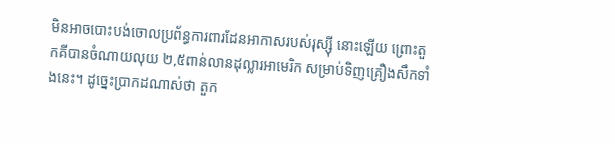មិនអាចបោះបង់ចោលប្រព័ន្ធការពារដែនអាកាសរបស់រុស្ស៊ី នោះឡើយ ព្រោះតួកគីបានចំណាយលុយ ២,៥ពាន់លានដុល្លារអាមេរិក សម្រាប់ទិញគ្រឿងសឹកទាំងនេះ។ ដូច្នេះប្រាកដណាស់ថា តួក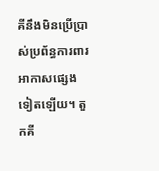គីនឹងមិនប្រើប្រាស់ប្រព័ន្ធការពារអាកាសផ្សេងទៀតឡើយ។ តួកគី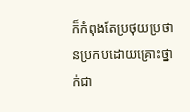ក៏កំពុងតែប្រថុយប្រថានប្រកបដោយគ្រោះថ្នាក់ជា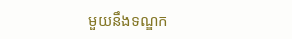មួយនឹងទណ្ឌក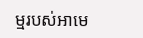ម្មរបស់អាមេ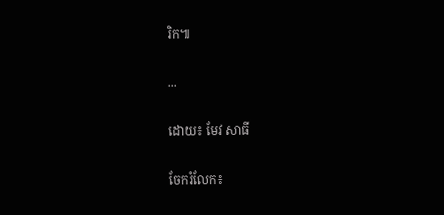រិក៕

...

ដោយ៖ មែវ សាធី

ចែករំលែក៖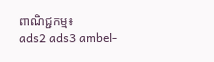ពាណិជ្ជកម្ម៖
ads2 ads3 ambel-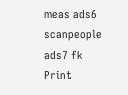meas ads6 scanpeople ads7 fk Print